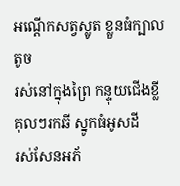អណ្តើកសត្វស្លូត ខ្លួនធំក្បាលតូច
រស់នៅក្នុងព្រៃ កន្ទុយជើងខ្លី
គុលៗរកឆី ស្នូកធំអូសដី
រស់សែនអភ័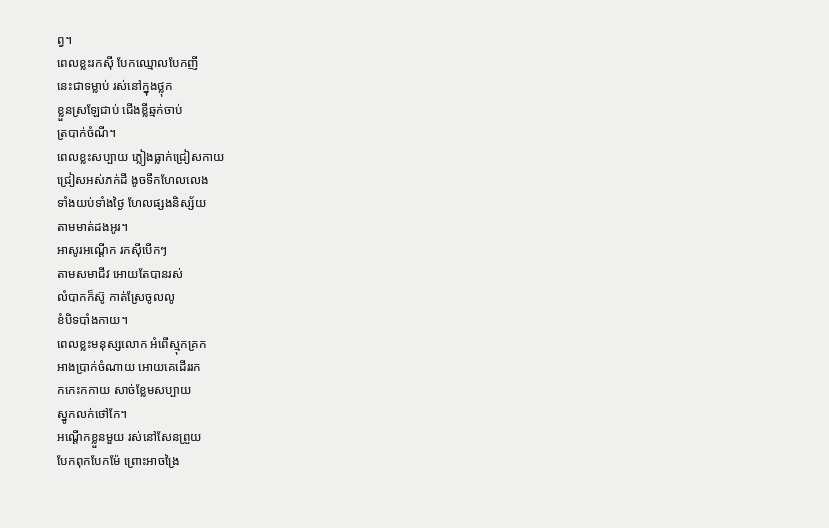ព្វ។
ពេលខ្លះរកស៊ី បែកឈ្មោលបែកញី
នេះជាទម្លាប់ រស់នៅក្នុងថ្លុក
ខ្លួនស្រឡែជាប់ ជើងខ្លីឆ្មក់ចាប់
ត្របាក់ចំណី។
ពេលខ្លះសប្បាយ ភ្លៀងធ្លាក់ជ្រៀសកាយ
ជ្រៀសអស់ភក់ដី ងូចទឹកហែលលេង
ទាំងយប់ទាំងថ្ងៃ ហែលផ្សងនិស្ស័យ
តាមមាត់ដងអូរ។
អាសូរអណ្តើក រកស៊ីបើកៗ
តាមសមាជីវ អោយតែបានរស់
លំបាកក៏ស៊ូ កាត់ស្រែចូលលូ
ខំបិទបាំងកាយ។
ពេលខ្លះមនុស្សលោក អំពើស្មុកគ្រក
អាងប្រាក់ចំណាយ អោយគេដើររក
កកេះកកាយ សាច់ខ្លែមសប្បាយ
ស្នូកលក់ថៅកែ។
អណ្តើកខ្លួនមួយ រស់នៅសែនព្រួយ
បែកពុកបែកម៉ែ ព្រោះអាចង្រៃ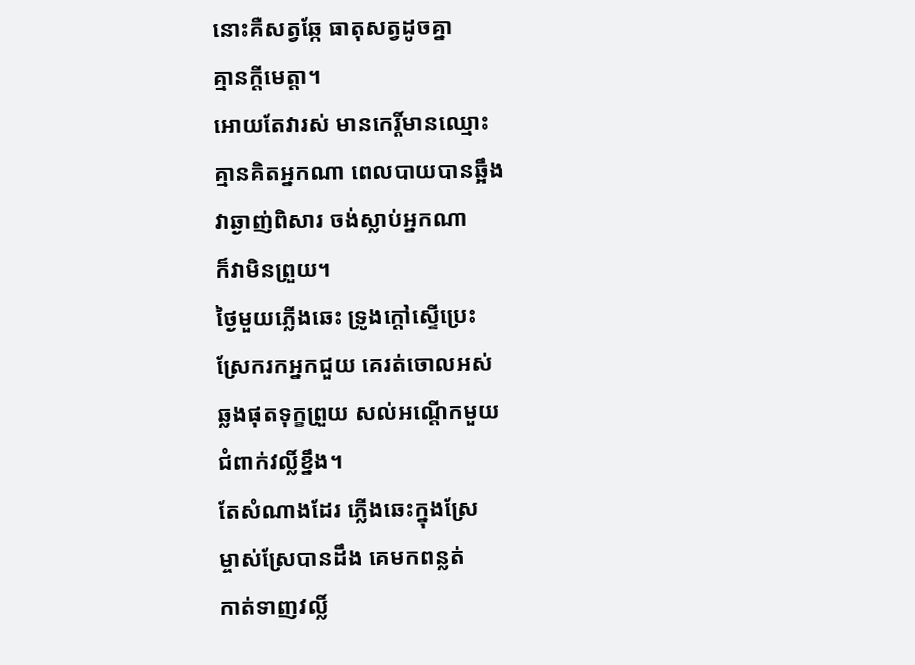នោះគឺសត្វឆ្កែ ធាតុសត្វដូចគ្នា
គ្មានក្តីមេត្តា។
អោយតែវារស់ មានកេរ្តិ៍មានឈ្មោះ
គ្មានគិតអ្នកណា ពេលបាយបានឆ្អឹង
វាឆ្ងាញ់ពិសារ ចង់ស្លាប់អ្នកណា
ក៏វាមិនព្រួយ។
ថ្ងៃមួយភ្លើងឆេះ ទ្រូងក្តៅស្ទើប្រេះ
ស្រែករកអ្នកជួយ គេរត់ចោលអស់
ឆ្លងផុតទុក្ខព្រួយ សល់អណ្តើកមួយ
ជំពាក់វល្លិ៍ខ្នឹង។
តែសំណាងដែរ ភ្លើងឆេះក្នុងស្រែ
ម្ចាស់ស្រែបានដឹង គេមកពន្លត់
កាត់ទាញវល្លិ៍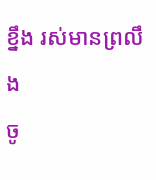ខ្នឹង រស់មានព្រលឹង
ចូ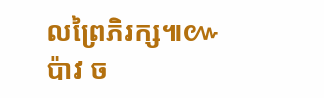លព្រៃភិរក្ស៕៚
ប៉ាវ ច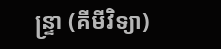ន្ទ្រា (គីមីវិទ្យា)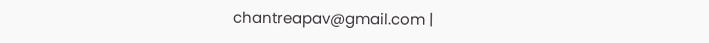chantreapav@gmail.com |